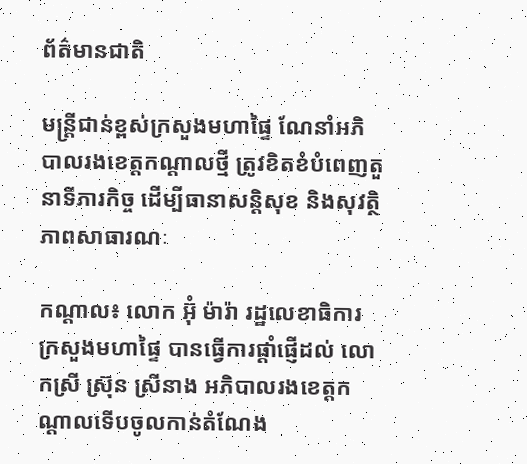ព័ត៌មានជាតិ

មន្ដ្រីជាន់ខ្ពស់ក្រសួងមហាផ្ទៃ ណែនាំអភិបាលរងខេត្តកណ្ដាលថ្មី ត្រូវខិតខំបំពេញតួនាទីភារកិច្ច ដើម្បីធានាសន្តិសុខ និងសុវត្ថិភាពសាធារណៈ

កណ្ដាល៖ លោក អ៊ុំ ម៉ារ៉ា រដ្ឋលេខាធិការក្រសួងមហាផ្ទៃ បានធ្វើការផ្តាំផ្ញើដល់ លោកស្រី ស៊ុ្រន ស្រីនាង អភិបាលរងខេត្តកណ្ដាលទើបចូលកាន់តំណែង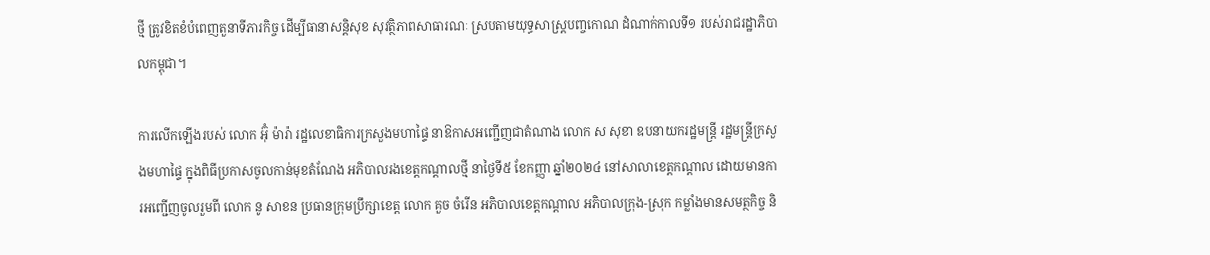ថ្មី ត្រូវខិតខំបំពេញតួនាទីភារកិច្ច ដើម្បីធានាសន្តិសុខ សុវត្ថិភាពសាធារណៈ ស្របតាមយុទ្ធសាស្ត្របញ្ចកោណ ដំណាក់កាលទី១ របស់រាជរដ្ឋាភិបាលកម្ពុជា។

ការលើកឡើងរបស់ លោក អ៊ុំ ម៉ារ៉ា រដ្ឋលេខាធិការក្រសួងមហាផ្ទៃ នាឱកាសអញ្ជើញជាតំណាង លោក ស សុខា ឧបនាយករដ្ឋមន្រ្តី រដ្ឋមន្រ្តីក្រសួងមហាផ្ទៃ ក្នុងពិធីប្រកាសចូលកាន់មុខតំណែង អភិបាលរងខេត្តកណ្តាលថ្មី នាថ្ងៃទី៥ ខែកញ្ញា ឆ្នាំ២០២៤ នៅសាលាខេត្តកណ្ដាល ដោយមានការអញ្ជើញចូលរួមពី លោក នូ សាខន ប្រធានក្រុមប្រឹក្សាខេត្ត លោក គួច ចំរើន អភិបាលខេត្តកណ្ដាល អភិបាលក្រុង-ស្រុក កម្លាំងមានសមត្ថកិច្ច និ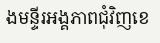ងមន្ទីរអង្គភាពជុំវិញខេ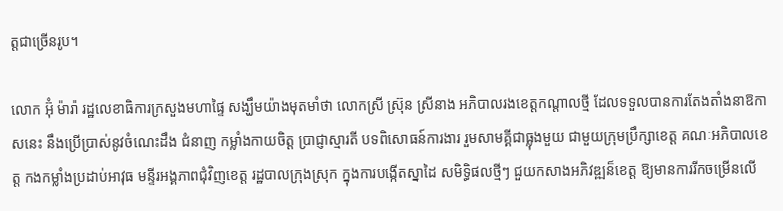ត្តជាច្រើនរូប។

លោក អ៊ុំ ម៉ារ៉ា រដ្ឋលេខាធិការក្រសួងមហាផ្ទៃ សង្ឃឹមយ៉ាងមុតមាំថា លោកស្រី ស៊ុ្រន ស្រីនាង អភិបាលរងខេត្តកណ្ដាលថ្មី ដែលទទួលបានការតែងតាំងនាឱកាសនេះ នឹងប្រើប្រាស់នូវចំណេះដឹង ជំនាញ កម្លាំងកាយចិត្ត ប្រាជ្ញាស្មារតី បទពិសោធន៍ការងារ រួមសាមគ្គីជាធ្លុងមួយ ជាមួយក្រុមប្រឹក្សាខេត្ត គណៈអភិបាលខេត្ត កងកម្លាំងប្រដាប់អាវុធ មន្ទីរអង្គភាពជុំវិញខេត្ត រដ្ឋបាលក្រុងស្រុក ក្នុងការបង្កើតស្នាដៃ សមិទ្ធិផលថ្មីៗ ជួយកសាងអភិវឌ្ឍន៏ខេត្ត ឱ្យមានការរីកចម្រើនលើ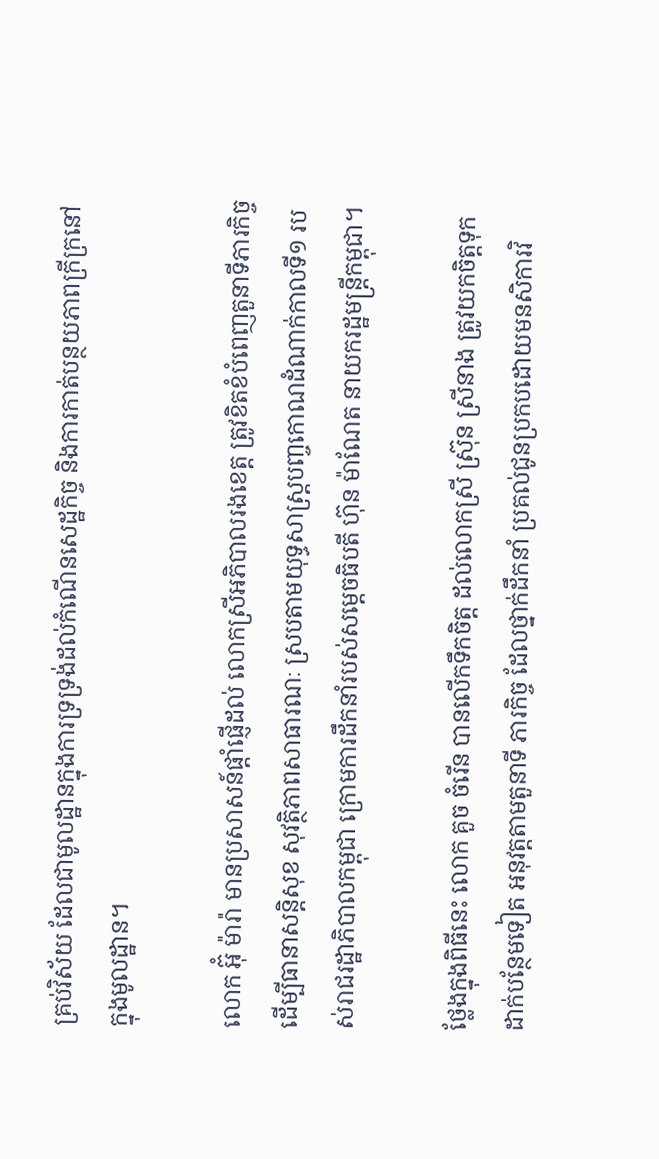គ្រប់វិស័យ ដែលជាមូលដ្ឋានក្នុងការទ្រទ្រង់ដល់កំណើនសេដ្ឋកិច្ច និងការកាត់បន្ថយភាពក្រីក្រនៅក្នុងមូលដ្ឋាន។

លោក អ៊ុំ ម៉ារ៉ា មានប្រសាសន៍ផ្តាំផ្ញើដល់ លោកស្រីអភិបាលរងខេត្ត ត្រូវខិតខំបំពេញតួនាទីភារកិច្ច ដើម្បីធានាសន្តិសុខ សុវត្ថិភាពសាធារណៈ ស្របតាមយុទ្ធសាស្ត្របញ្ចកោណដំណាក់កាលទី១ របស់រាជរដ្ឋាភិបាលកម្ពុជា ក្រោមការដឹកនាំរបស់សម្តេចធិបតី ហ៊ុន ម៉ាណែត នាយករដ្ឋមន្ត្រីកម្ពុជា។

ថ្លែងក្នុងពិធីនេះ លោក គួច ចំរើន បានលើកទឹកចិត្ត ដល់លោកស្រី ស៊ុ្រន ស្រីនាង ត្រូវយកចិត្តទុកដាក់បន្ថែមទៀត អនុវត្តតាមតួនាទី ភារកិច្ច ដែលថ្នាក់ដឹកនាំ ប្រគល់ជូនប្រកបដោយមនសិការវិ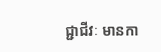ជ្ជាជីវៈ មានកា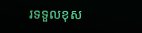រទទួលខុស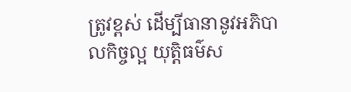ត្រូវខ្ពស់ ដើម្បីធានានូវអភិបាលកិច្ចល្អ យុត្តិធម៌ស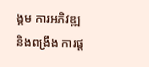ង្គម ការអភិវឌ្ឍ និងពង្រឹង ការផ្ត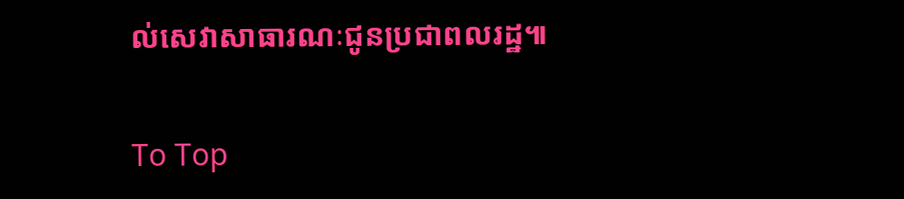ល់សេវាសាធារណៈជូនប្រជាពលរដ្ឋ៕

To Top